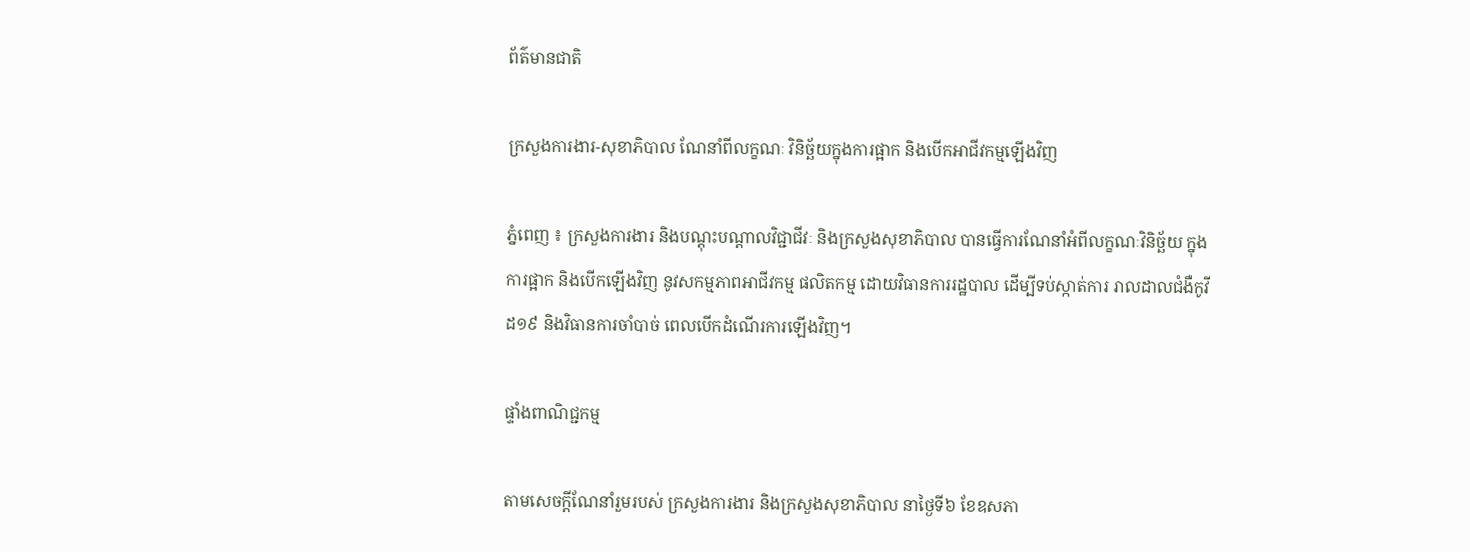ព័ត៌មានជាតិ

ក្រសួងការងារ-សុខាភិបាល ណែនាំពីលក្ខណៈ វិនិច្ឆ័យក្នុងការផ្អាក និងបើកអាជីវកម្មឡើងវិញ

ភ្នំពេញ ៖ ក្រសួងការងារ និងបណ្តុះបណ្តាលវិជ្ជាជីវៈ និងក្រសួងសុខាភិបាល បានធ្វើការណែនាំអំពីលក្ខណៈវិនិច្ឆ័យ ក្នុងការផ្អាក និងបើកឡើងវិញ នូវសកម្មភាពអាជីវកម្ម ផលិតកម្ម ដោយវិធានការរដ្ឋបាល ដើម្បីទប់ស្កាត់ការ រាលដាលជំងឺកូវីដ១៩ និងវិធានការចាំបាច់ ពេលបើកដំណើរការឡើងវិញ។

ផ្ទាំងពាណិជ្ជកម្ម

តាមសេចក្ដីណែនាំរួមរបស់ ក្រសួងការងារ និងក្រសួងសុខាភិបាល នាថ្ងៃទី៦ ខែឧសភា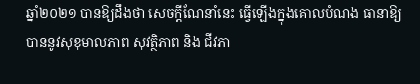ឆ្នាំ២០២១ បានឱ្យដឹងថា សេចក្តីណែនាំនេះ ធ្វើឡើងក្នុងគោលបំណង ធានាឱ្យបាននូវសុខុមាលភាព សុវត្ថិភាព និង ជីវភា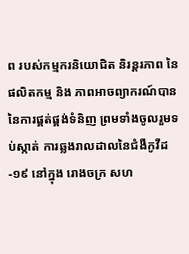ព របស់កម្មករនិយោជិត និរន្តរភាព នៃផលិតកម្ម និង ភាពអាចព្យាករណ៍បាន នៃការផ្គត់ផ្គង់ទំនិញ ព្រមទាំងចូលរួមទប់ស្កាត់ ការឆ្លងរាលដាលនៃជំងឺកូវីដ-១៩ នៅក្នុង រោងចក្រ សហ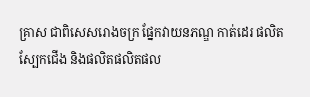គ្រាស ជាពិសេសរោងចក្រ ផ្នែកវាយនភណ្ឌ កាត់ដេរ ផលិតស្បែកជើង និងផលិតផលិតផល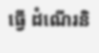ធ្វើ ដំណើរនិ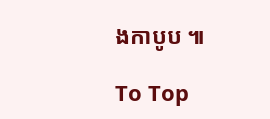ងកាបូប ៕

To Top